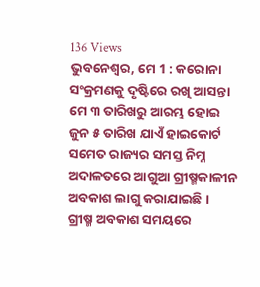136 Views
ଭୁବନେଶ୍ୱର, ମେ 1 : କରୋନା ସଂକ୍ରମଣକୁ ଦୃଷ୍ଟିରେ ରଖି ଆସନ୍ତା ମେ ୩ ତାରିଖରୁ ଆରମ୍ଭ ହୋଇ ଜୁନ ୫ ତାରିଖ ଯାଏଁ ହାଇକୋର୍ଟ ସମେତ ରାଜ୍ୟର ସମସ୍ତ ନିମ୍ନ ଅଦାଳତରେ ଆଗୁଆ ଗ୍ରୀଷ୍ମକାଳୀନ ଅବକାଶ ଲାଗୁ କରାଯାଇଛି ।
ଗ୍ରୀଷ୍ମ ଅବକାଶ ସମୟରେ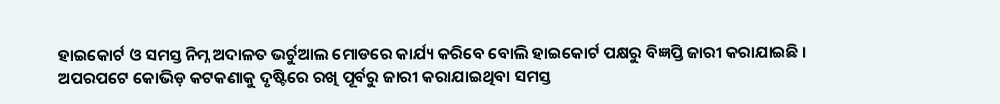ହାଇକୋର୍ଟ ଓ ସମସ୍ତ ନିମ୍ନ ଅଦାଳତ ଭର୍ଚୁଆଲ ମୋଡରେ କାର୍ଯ୍ୟ କରିବେ ବୋଲି ହାଇକୋର୍ଟ ପକ୍ଷରୁ ବିଜ୍ଞପ୍ତି ଜାରୀ କରାଯାଇଛି ।
ଅପରପଟେ କୋଭିଡ଼ କଟକଣାକୁ ଦୃଷ୍ଟିରେ ରଖି ପୂର୍ବରୁ ଜାରୀ କରାଯାଇଥିବା ସମସ୍ତ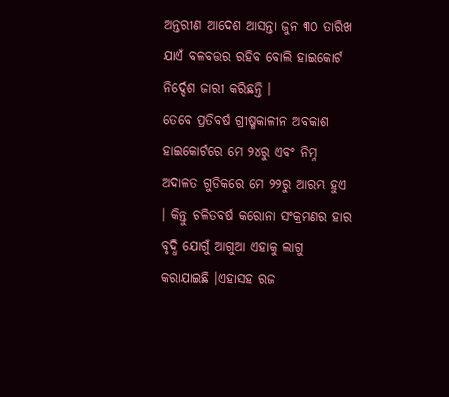ଅନ୍ତରୀଣ ଆଦେଶ ଆସନ୍ତା ଜୁନ ୩୦ ତାରିଖ ଯାଏଁ ବଳବତ୍ତର ରହିବ ବୋଲି ହାଇକୋର୍ଟ ନିର୍ଦ୍ଦେଶ ଜାରୀ କରିଛନ୍ତି ।
ତେବେ ପ୍ରତିବର୍ଷ ଗ୍ରୀଷ୍ମକାଳୀନ ଅବକାଶ ହାଇକୋର୍ଟରେ ମେ ୨୪ରୁ ଏବଂ ନିମ୍ନ ଅଦାଳତ ଗୁଡିକରେ ମେ ୨୨ରୁ ଆରମ୍ଭ ହୁଏ । କିନ୍ତୁ ଚଳିତବର୍ଷ କରୋନା ସଂକ୍ରମଣର ହାର ବୃଦ୍ଧି ଯୋଗୁଁ ଆଗୁଆ ଏହାକୁ ଲାଗୁ କରାଯାଇଛି ।ଏହାସହ ରଜ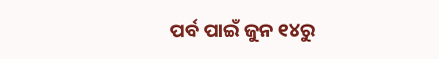ପର୍ବ ପାଇଁ ଜୁନ ୧୪ରୁ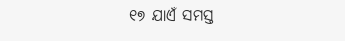୧୭ ଯାଏଁ ସମସ୍ତ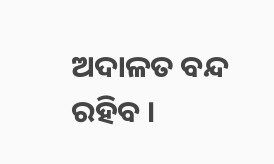ଅଦାଳତ ବନ୍ଦ ରହିବ ।